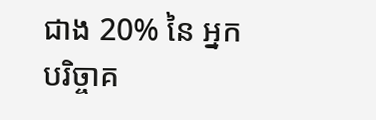ជាង 20% នៃ អ្នក បរិច្ចាគ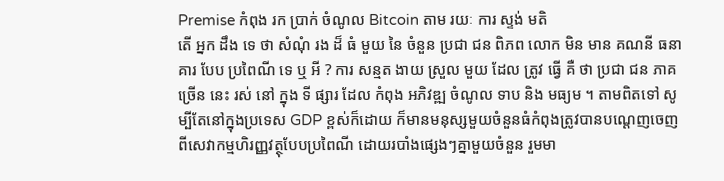Premise កំពុង រក ប្រាក់ ចំណូល Bitcoin តាម រយៈ ការ ស្ទង់ មតិ
តើ អ្នក ដឹង ទេ ថា សំណុំ រង ដ៏ ធំ មួយ នៃ ចំនួន ប្រជា ជន ពិភព លោក មិន មាន គណនី ធនាគារ បែប ប្រពៃណី ទេ ឬ អី ? ការ សន្មត ងាយ ស្រួល មួយ ដែល ត្រូវ ធ្វើ គឺ ថា ប្រជា ជន ភាគ ច្រើន នេះ រស់ នៅ ក្នុង ទី ផ្សារ ដែល កំពុង អភិវឌ្ឍ ចំណូល ទាប និង មធ្យម ។ តាមពិតទៅ សូម្បីតែនៅក្នុងប្រទេស GDP ខ្ពស់ក៏ដោយ ក៏មានមនុស្សមួយចំនួនធំកំពុងត្រូវបានបណ្តេញចេញពីសេវាកម្មហិរញ្ញវត្ថុបែបប្រពៃណី ដោយរបាំងផ្សេងៗគ្នាមួយចំនួន រួមមា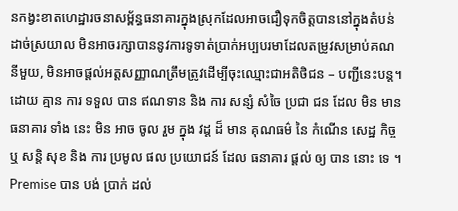នកង្វះខាតហេដ្ឋារចនាសម្ព័ន្ធធនាគារក្នុងស្រុកដែលអាចជឿទុកចិត្តបាននៅក្នុងតំបន់ដាច់ស្រយាល មិនអាចរក្សាបាននូវការទូទាត់ប្រាក់អប្បបរមាដែលតម្រូវសម្រាប់គណនីមួយ, មិនអាចផ្តល់អត្តសញ្ញាណត្រឹមត្រូវដើម្បីចុះឈ្មោះជាអតិថិជន – បញ្ជីនេះបន្ត។ ដោយ គ្មាន ការ ទទួល បាន ឥណទាន និង ការ សន្សំ សំចៃ ប្រជា ជន ដែល មិន មាន ធនាគារ ទាំង នេះ មិន អាច ចូល រួម ក្នុង វដ្ត ដ៏ មាន គុណធម៌ នៃ កំណើន សេដ្ឋ កិច្ច ឬ សន្តិ សុខ និង ការ ប្រមូល ផល ប្រយោជន៍ ដែល ធនាគារ ផ្តល់ ឲ្យ បាន នោះ ទេ ។
Premise បាន បង់ ប្រាក់ ដល់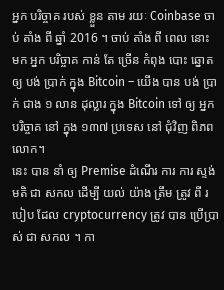អ្នក បរិច្ចាគ របស់ ខ្លួន តាម រយៈ Coinbase ចាប់ តាំង ពី ឆ្នាំ 2016 ។ ចាប់ តាំង ពី ពេល នោះ មក អ្នក បរិច្ចាគ កាន់ តែ ច្រើន កំពុង បោះ ឆ្នោត ឲ្យ បង់ ប្រាក់ ក្នុង Bitcoin – យើង បាន បង់ ប្រាក់ ជាង ១ លាន ដុល្លារ ក្នុង Bitcoin ទៅ ឲ្យ អ្នក បរិច្ចាគ នៅ ក្នុង ១៣៧ ប្រទេស នៅ ជុំវិញ ពិភពលោក។
នេះ បាន នាំ ឲ្យ Premise ដំណើរ ការ ការ ស្ទង់ មតិ ជា សកល ដើម្បី យល់ យ៉ាង ត្រឹម ត្រូវ ពី របៀប ដែល cryptocurrency ត្រូវ បាន ប្រើប្រាស់ ជា សកល ។ កា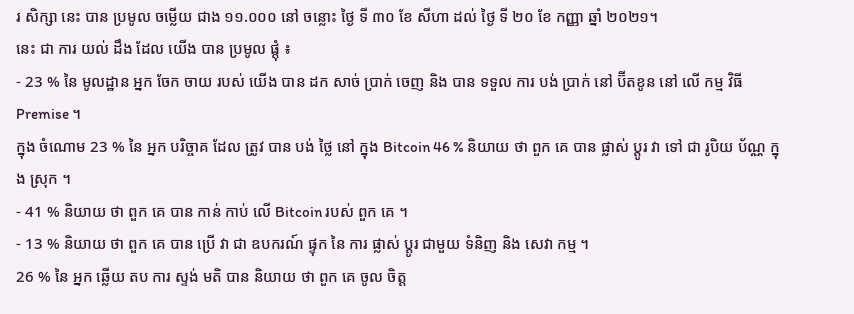រ សិក្សា នេះ បាន ប្រមូល ចម្លើយ ជាង ១១.០០០ នៅ ចន្លោះ ថ្ងៃ ទី ៣០ ខែ សីហា ដល់ ថ្ងៃ ទី ២០ ខែ កញ្ញា ឆ្នាំ ២០២១។
នេះ ជា ការ យល់ ដឹង ដែល យើង បាន ប្រមូល ផ្តុំ ៖
- 23 % នៃ មូលដ្ឋាន អ្នក ចែក ចាយ របស់ យើង បាន ដក សាច់ ប្រាក់ ចេញ និង បាន ទទួល ការ បង់ ប្រាក់ នៅ ប៊ីតខូន នៅ លើ កម្ម វិធី Premise ។
ក្នុង ចំណោម 23 % នៃ អ្នក បរិច្ចាគ ដែល ត្រូវ បាន បង់ ថ្លៃ នៅ ក្នុង Bitcoin 46 % និយាយ ថា ពួក គេ បាន ផ្លាស់ ប្តូរ វា ទៅ ជា រូបិយ ប័ណ្ណ ក្នុង ស្រុក ។
- 41 % និយាយ ថា ពួក គេ បាន កាន់ កាប់ លើ Bitcoin របស់ ពួក គេ ។
- 13 % និយាយ ថា ពួក គេ បាន ប្រើ វា ជា ឧបករណ៍ ផ្ទុក នៃ ការ ផ្លាស់ ប្តូរ ជាមួយ ទំនិញ និង សេវា កម្ម ។
26 % នៃ អ្នក ឆ្លើយ តប ការ ស្ទង់ មតិ បាន និយាយ ថា ពួក គេ ចូល ចិត្ត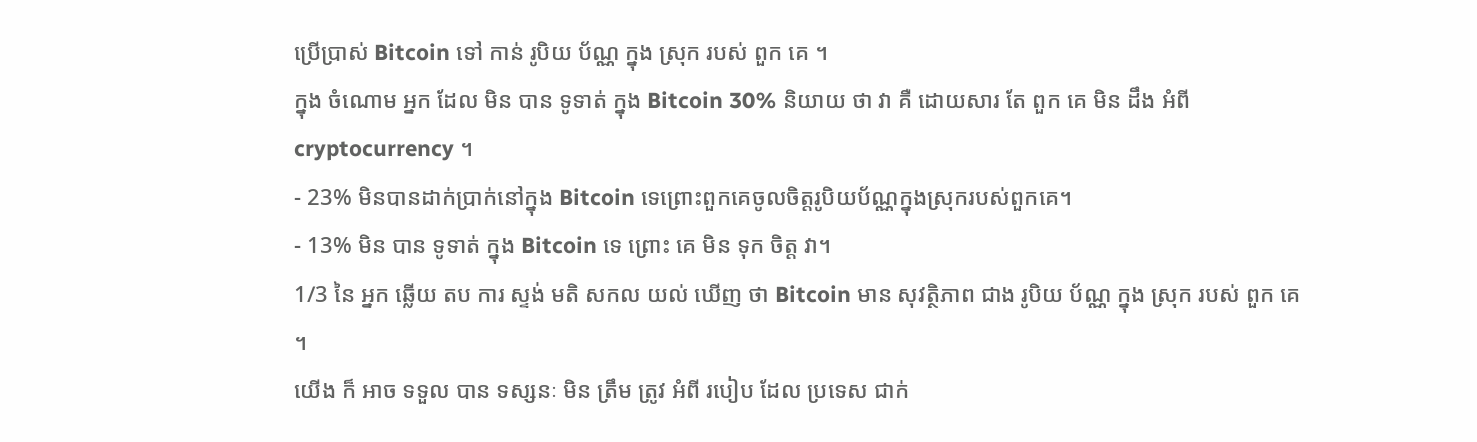ប្រើប្រាស់ Bitcoin ទៅ កាន់ រូបិយ ប័ណ្ណ ក្នុង ស្រុក របស់ ពួក គេ ។
ក្នុង ចំណោម អ្នក ដែល មិន បាន ទូទាត់ ក្នុង Bitcoin 30% និយាយ ថា វា គឺ ដោយសារ តែ ពួក គេ មិន ដឹង អំពី cryptocurrency ។
- 23% មិនបានដាក់ប្រាក់នៅក្នុង Bitcoin ទេព្រោះពួកគេចូលចិត្តរូបិយប័ណ្ណក្នុងស្រុករបស់ពួកគេ។
- 13% មិន បាន ទូទាត់ ក្នុង Bitcoin ទេ ព្រោះ គេ មិន ទុក ចិត្ត វា។
1/3 នៃ អ្នក ឆ្លើយ តប ការ ស្ទង់ មតិ សកល យល់ ឃើញ ថា Bitcoin មាន សុវត្ថិភាព ជាង រូបិយ ប័ណ្ណ ក្នុង ស្រុក របស់ ពួក គេ ។
យើង ក៏ អាច ទទួល បាន ទស្សនៈ មិន ត្រឹម ត្រូវ អំពី របៀប ដែល ប្រទេស ជាក់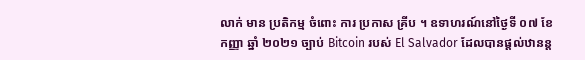លាក់ មាន ប្រតិកម្ម ចំពោះ ការ ប្រកាស គ្រីប ។ ឧទាហរណ៍នៅថ្ងៃទី ០៧ ខែកញ្ញា ឆ្នាំ ២០២១ ច្បាប់ Bitcoin របស់ El Salvador ដែលបានផ្តល់ឋានន្ត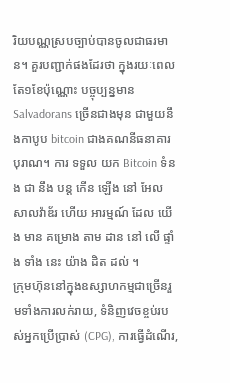រិយបណ្ណស្របច្បាប់បានចូលជាធរមាន។ គួរបញ្ជាក់ផងដែរថា ក្នុងរយៈពេលតែ១ខែប៉ុណ្ណោះ បច្ចុប្បន្នមាន Salvadorans ច្រើនជាងមុន ជាមួយនឹងកាបូប bitcoin ជាងគណនីធនាគារបុរាណ។ ការ ទទួល យក Bitcoin ទំនង ជា នឹង បន្ត កើន ឡើង នៅ អែល សាលវ៉ាឌ័រ ហើយ អារម្មណ៍ ដែល យើង មាន គម្រោង តាម ដាន នៅ លើ ផ្ទាំង ទាំង នេះ យ៉ាង ដិត ដល់ ។
ក្រុមហ៊ុននៅក្នុងឧស្សាហកម្មជាច្រើនរួមទាំងការលក់រាយ, ទំនិញវេចខ្ចប់របស់អ្នកប្រើប្រាស់ (CPG), ការធ្វើដំណើរ,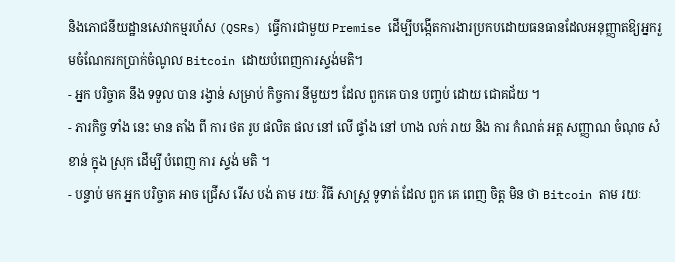និងភោជនីយដ្ឋានសេវាកម្មរហ័ស (QSRs) ធ្វើការជាមួយ Premise ដើម្បីបង្កើតការងារប្រកបដោយធនធានដែលអនុញ្ញាតឱ្យអ្នករួមចំណែករកប្រាក់ចំណូល Bitcoin ដោយបំពេញការស្ទង់មតិ។
- អ្នក បរិច្ចាគ នឹង ទទួល បាន រង្វាន់ សម្រាប់ កិច្ចការ នីមួយៗ ដែល ពួកគេ បាន បញ្ចប់ ដោយ ជោគជ័យ ។
- ភារកិច្ច ទាំង នេះ មាន តាំង ពី ការ ថត រូប ផលិត ផល នៅ លើ ផ្ទាំង នៅ ហាង លក់ រាយ និង ការ កំណត់ អត្ត សញ្ញាណ ចំណុច សំខាន់ ក្នុង ស្រុក ដើម្បី បំពេញ ការ ស្ទង់ មតិ ។
- បន្ទាប់ មក អ្នក បរិច្ចាគ អាច ជ្រើស រើស បង់ តាម រយៈ វិធី សាស្ត្រ ទូទាត់ ដែល ពួក គេ ពេញ ចិត្ត មិន ថា Bitcoin តាម រយៈ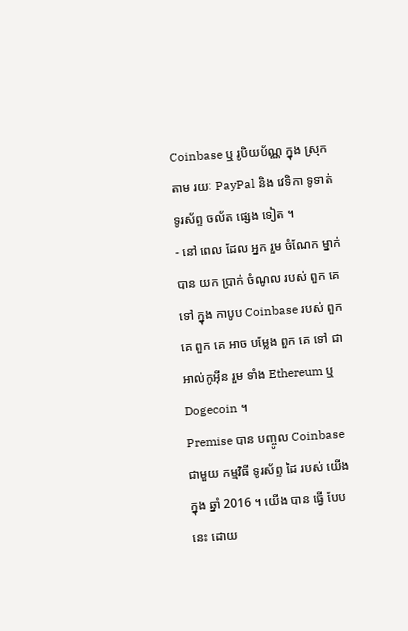Coinbase ឬ រូបិយប័ណ្ណ ក្នុង ស្រុក តាម រយៈ PayPal និង វេទិកា ទូទាត់ ទូរស័ព្ទ ចល័ត ផ្សេង ទៀត ។
- នៅ ពេល ដែល អ្នក រួម ចំណែក ម្នាក់ បាន យក ប្រាក់ ចំណូល របស់ ពួក គេ ទៅ ក្នុង កាបូប Coinbase របស់ ពួក គេ ពួក គេ អាច បម្លែង ពួក គេ ទៅ ជា អាល់កូអ៊ីន រួម ទាំង Ethereum ឬ Dogecoin ។
Premise បាន បញ្ចូល Coinbase ជាមួយ កម្មវិធី ទូរស័ព្ទ ដៃ របស់ យើង ក្នុង ឆ្នាំ 2016 ។ យើង បាន ធ្វើ បែប នេះ ដោយ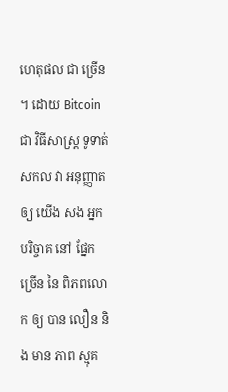ហេតុផល ជា ច្រើន ។ ដោយ Bitcoin ជា វិធីសាស្ត្រ ទូទាត់ សកល វា អនុញ្ញាត ឲ្យ យើង សង អ្នក បរិច្ចាគ នៅ ផ្នែក ច្រើន នៃ ពិភពលោក ឲ្យ បាន លឿន និង មាន ភាព ស្មុគ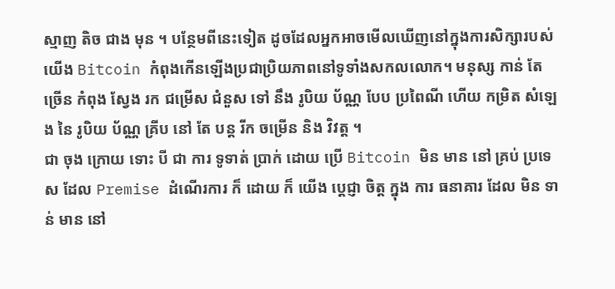ស្មាញ តិច ជាង មុន ។ បន្ថែមពីនេះទៀត ដូចដែលអ្នកអាចមើលឃើញនៅក្នុងការសិក្សារបស់យើង Bitcoin កំពុងកើនឡើងប្រជាប្រិយភាពនៅទូទាំងសកលលោក។ មនុស្ស កាន់ តែ ច្រើន កំពុង ស្វែង រក ជម្រើស ជំនួស ទៅ នឹង រូបិយ ប័ណ្ណ បែប ប្រពៃណី ហើយ កម្រិត សំឡេង នៃ រូបិយ ប័ណ្ណ គ្រីប នៅ តែ បន្ត រីក ចម្រើន និង វិវត្ត ។
ជា ចុង ក្រោយ ទោះ បី ជា ការ ទូទាត់ ប្រាក់ ដោយ ប្រើ Bitcoin មិន មាន នៅ គ្រប់ ប្រទេស ដែល Premise ដំណើរការ ក៏ ដោយ ក៏ យើង ប្តេជ្ញា ចិត្ត ក្នុង ការ ធនាគារ ដែល មិន ទាន់ មាន នៅ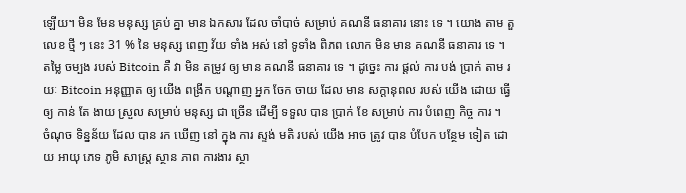ឡើយ។ មិន មែន មនុស្ស គ្រប់ គ្នា មាន ឯកសារ ដែល ចាំបាច់ សម្រាប់ គណនី ធនាគារ នោះ ទេ ។ យោង តាម តួ លេខ ថ្មី ៗ នេះ 31 % នៃ មនុស្ស ពេញ វ័យ ទាំង អស់ នៅ ទូទាំង ពិភព លោក មិន មាន គណនី ធនាគារ ទេ ។ តម្លៃ ចម្បង របស់ Bitcoin គឺ វា មិន តម្រូវ ឲ្យ មាន គណនី ធនាគារ ទេ ។ ដូច្នេះ ការ ផ្តល់ ការ បង់ ប្រាក់ តាម រយៈ Bitcoin អនុញ្ញាត ឲ្យ យើង ពង្រីក បណ្តាញ អ្នក ចែក ចាយ ដែល មាន សក្តានុពល របស់ យើង ដោយ ធ្វើ ឲ្យ កាន់ តែ ងាយ ស្រួល សម្រាប់ មនុស្ស ជា ច្រើន ដើម្បី ទទួល បាន ប្រាក់ ខែ សម្រាប់ ការ បំពេញ កិច្ច ការ ។
ចំណុច ទិន្នន័យ ដែល បាន រក ឃើញ នៅ ក្នុង ការ ស្ទង់ មតិ របស់ យើង អាច ត្រូវ បាន បំបែក បន្ថែម ទៀត ដោយ អាយុ ភេទ ភូមិ សាស្ត្រ ស្ថាន ភាព ការងារ ស្ថា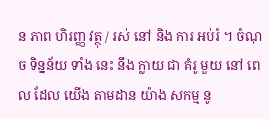ន ភាព ហិរញ្ញ វត្ថុ / រស់ នៅ និង ការ អប់រំ ។ ចំណុច ទិន្នន័យ ទាំង នេះ នឹង ក្លាយ ជា គំរូ មួយ នៅ ពេល ដែល យើង តាមដាន យ៉ាង សកម្ម នូ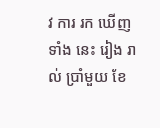វ ការ រក ឃើញ ទាំង នេះ រៀង រាល់ ប្រាំមួយ ខែ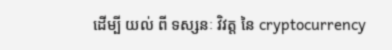ដើម្បី យល់ ពី ទស្សនៈ វិវត្ត នៃ cryptocurrency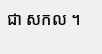ជា សកល ។